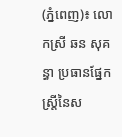(ភ្នំពេញ)៖ លោកស្រី ឆន សុគន្ធា ប្រធានផ្នែកស្ត្រីនៃស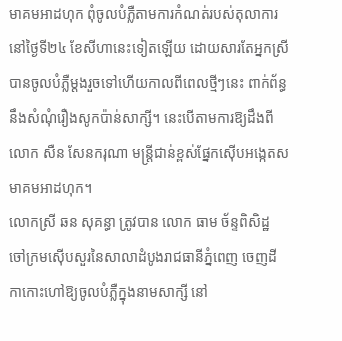មាគមអាដហុក ពុំចូលបំភ្លឺតាមការកំណត់របស់តុលាការ នៅថ្ងៃទី២៤ ខែសីហានេះទៀតឡើយ ដោយសារតែអ្នកស្រីបានចូលបំភ្លឺម្តងរួចទៅហើយកាលពីពេលថ្មីៗនេះ ពាក់ព័ន្ធនឹងសំណុំរឿងសូកប៉ាន់សាក្សី។ នេះបើតាមការឱ្យដឹងពី លោក សឺន សែនករុណា មន្ត្រីជាន់ខ្ពស់ផ្នែកស៊ើបអង្កេតសមាគមអាដហុក។
លោកស្រី ឆន សុគន្ធា ត្រូវបាន លោក ធាម ច័ន្ទពិសិដ្ឋ ចៅក្រមស៊ើបសួរនៃសាលាដំបូងរាជធានីភ្នំពេញ ចេញដីកាកោះហៅឱ្យចូលបំភ្លឺក្នុងនាមសាក្សី នៅ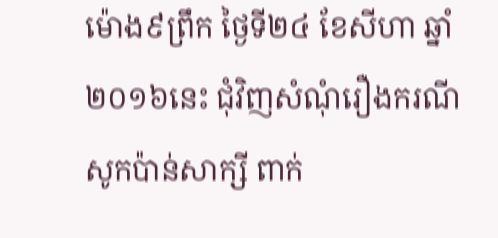ម៉ោង៩ព្រឹក ថ្ងៃទី២៤ ខែសីហា ឆ្នាំ២០១៦នេះ ជុំវិញសំណុំរឿងករណីសូកប៉ាន់សាក្សី ពាក់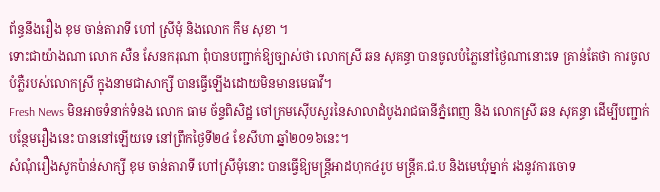ព័ន្ធនឹងរឿង ខុម ចាន់តារាទី ហៅ ស្រីមុំ និងលោក កឹម សុខា ។
ទោះជាយ៉ាងណា លោក សឺន សែនករុណា ពុំបានបញ្ជាក់ឱ្យច្បាស់ថា លោកស្រី ឆន សុគន្ធា បានចូលបំភ្លៃនៅថ្ងៃណានោះទេ គ្រាន់តែថា ការចូលបំភ្លឺរបស់លោកស្រី ក្នុងនាមជាសាក្សី បានធ្វើឡើងដោយមិនមានមេធាវី។
Fresh News មិនអាចទំនាក់ទំនង លោក ធាម ច័ន្ទពិសិដ្ឋ ចៅក្រមស៊ើបសួរនៃសាលាដំបូងរាជធានីភ្នំពេញ និង លោកស្រី ឆន សុគន្ធា ដើម្បីបញ្ជាក់បន្ថែមរឿងនេះ បាននៅឡើយទេ នៅព្រឹកថ្ងៃទី២៤ ខែសីហា ឆ្នាំ២០១៦នេះ។
សំណុំរឿងសូកប៉ាន់សាក្សី ខុម ចាន់តារាទី ហៅស្រីមុំនោះ បានធ្វើឱ្យមន្រ្តីអាដហុក៤រូប មន្រ្តីគ.ជ.ប និងមេឃុំម្នាក់ រងនូវការចោទ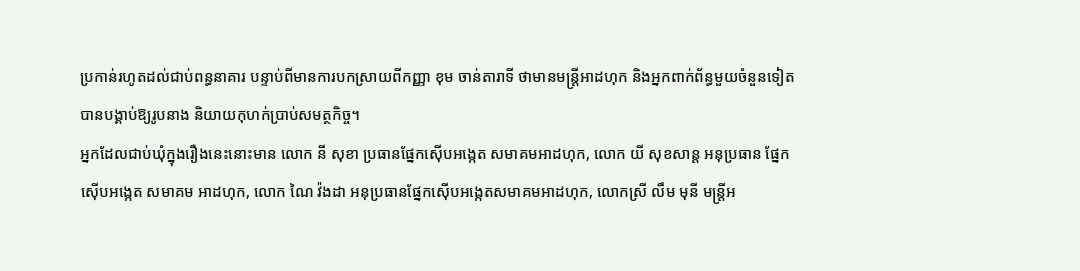ប្រកាន់រហូតដល់ជាប់ពន្ធនាគារ បន្ទាប់ពីមានការបកស្រាយពីកញ្ញា ខុម ចាន់តារាទី ថាមានមន្រ្តីអាដហុក និងអ្នកពាក់ព័ន្ធមួយចំនួនទៀត បានបង្គាប់ឱ្យរូបនាង និយាយកុហក់ប្រាប់សមត្ថកិច្ច។
អ្នកដែលជាប់ឃុំក្នុងរឿងនេះនោះមាន លោក នី សុខា ប្រធានផ្នែកស៊ើបអង្កេត សមាគមអាដហុក, លោក យី សុខសាន្ត អនុប្រធាន ផ្នែកស៊ើបអង្កេត សមាគម អាដហុក, លោក ណៃ វ៉ងដា អនុប្រធានផ្នែកស៊ើបអង្កេតសមាគមអាដហុក, លោកស្រី លឹម មុនី មន្រ្តីអ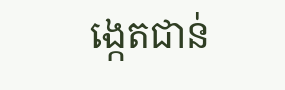ង្កេតជាន់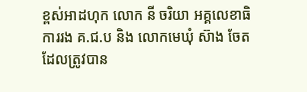ខ្ពស់អាដហុក លោក នី ចរិយា អគ្គលេខាធិការរង គ.ជ.ប និង លោកមេឃុំ ស៊ាង ចែត ដែលត្រូវបាន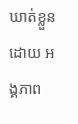ឃាត់ខ្លួនដោយ អង្គភាព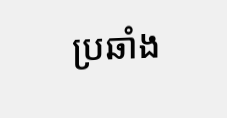ប្រឆាំង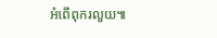អំពើពុករលួយ៕